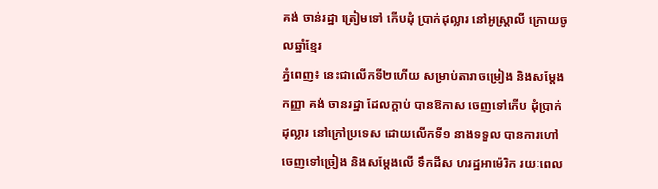គង់ ចាន់រដ្ឋា ត្រៀមទៅ កើបដុំ ប្រាក់ដុល្លារ នៅអូស្រ្តាលី ក្រោយចូលឆ្នាំខ្មែរ
ភ្នំពេញ៖ នេះជាលើកទី២ហើយ សម្រាប់តារាចម្រៀង និងសម្តែងកញ្ញា គង់ ចានរដ្ឋា ដែលក្តាប់ បានឱកាស ចេញទៅកើប ដុំប្រាក់ដុល្លារ នៅក្រៅប្រទេស ដោយលើកទី១ នាងទទួល បានការហៅ ចេញទៅច្រៀង និងសម្តែងលើ ទឹកដីស ហរដ្ឋអាម៉េរិក រយៈពេល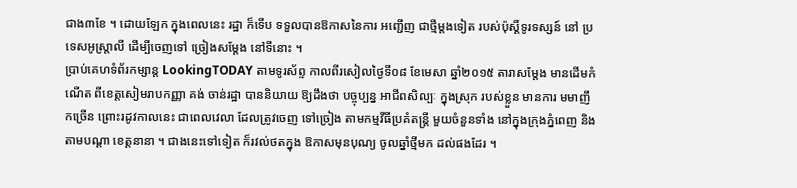ជាង៣ខែ ។ ដោយឡែក ក្នុងពេលនេះ រដ្ឋា ក៏ទើប ទទួលបានឱកាសនៃការ អញ្ជើញ ជាថ្មីម្តងទៀត របស់ប៉ុស្តិ៍ទូរទស្សន៍ នៅ ប្រទេសអូស្ត្រាលី ដើម្បីចេញទៅ ច្រៀងសម្តែង នៅទីនោះ ។
ប្រាប់គេហទំព័រកម្សាន្ត LookingTODAY តាមទូរស័ព្ទ កាលពីរសៀលថ្ងៃទី០៨ ខែមេសា ឆ្នាំ២០១៥ តារាសម្តែង មានដើមកំណើត ពីខេត្តសៀមរាបកញ្ញា គង់ ចាន់រដ្ឋា បាននិយាយ ឱ្យដឹងថា បច្ចុប្បន្ន អាជីពសិល្បៈ ក្នុងស្រុក របស់ខ្លួន មានការ មមាញឹកច្រើន ព្រោះរដូវកាលនេះ ជាពេលវេលា ដែលត្រូវចេញ ទៅច្រៀង តាមកម្មវីធីប្រគំតន្រ្តី មួយចំនួនទាំង នៅក្នុងក្រុងភ្នំពេញ និងតាមបណ្តា ខេត្តនានា ។ ជាងនេះទៅទៀត ក៏រវល់ថតក្នុង ឱកាសមុនបុណ្យ ចូលឆ្នាំថ្មីមក ដល់ផងដែរ ។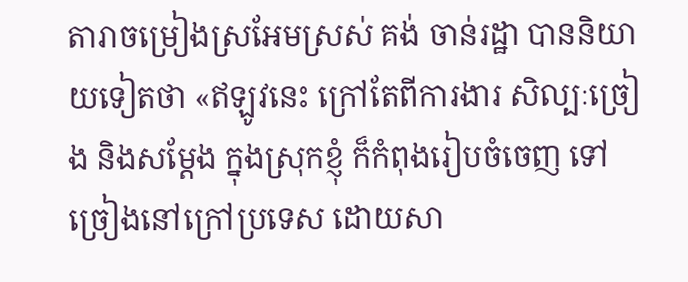តារាចម្រៀងស្រអែមស្រស់ គង់ ចាន់រដ្ឋា បាននិយាយទៀតថា «ឥឡូវនេះ ក្រៅតែពីការងារ សិល្បៈច្រៀង និងសម្តែង ក្នុងស្រុកខ្ញុំ ក៏កំពុងរៀបចំចេញ ទៅច្រៀងនៅក្រៅប្រទេស ដោយសា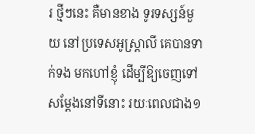រ ថ្មីៗនេះ គឺមានខាង ទូរទស្សន៍មួយ នៅប្រទេសអូស្ត្រាលី គេបានទាក់ទង មកហៅខ្ញុំ ដើម្បីឱ្យចេញទៅ សម្តែងនៅទីនោះ រយៈពេលជាង១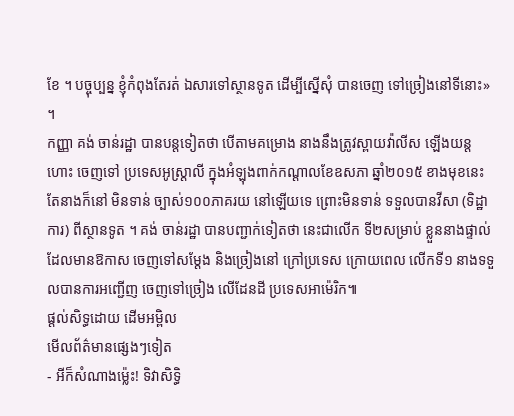ខែ ។ បច្ចុប្បន្ន ខ្ញុំកំពុងតែរត់ ឯសារទៅស្ថានទូត ដើម្បីស្នើសុំ បានចេញ ទៅច្រៀងនៅទីនោះ» ។
កញ្ញា គង់ ចាន់រដ្ឋា បានបន្តទៀតថា បើតាមគម្រោង នាងនឹងត្រូវស្ពាយវ៉ាលីស ឡើងយន្តហោះ ចេញទៅ ប្រទេសអូស្ត្រាលី ក្នុងអំឡុងពាក់កណ្តាលខែឧសភា ឆ្នាំ២០១៥ ខាងមុខនេះ តែនាងក៏នៅ មិនទាន់ ច្បាស់១០០ភាគរយ នៅឡើយទេ ព្រោះមិនទាន់ ទទួលបានវីសា (ទិដ្ឋាការ) ពីស្ថានទូត ។ គង់ ចាន់រដ្ឋា បានបញ្ជាក់ទៀតថា នេះជាលើក ទី២សម្រាប់ ខ្លួននាងផ្ទាល់ ដែលមានឱកាស ចេញទៅសម្តែង និងច្រៀងនៅ ក្រៅប្រទេស ក្រោយពេល លើកទី១ នាងទទួលបានការអញ្ជើញ ចេញទៅច្រៀង លើដែនដី ប្រទេសអាម៉េរិក៕
ផ្តល់សិទ្ធដោយ ដើមអម្ពិល
មើលព័ត៌មានផ្សេងៗទៀត
- អីក៏សំណាងម្ល៉េះ! ទិវាសិទ្ធិ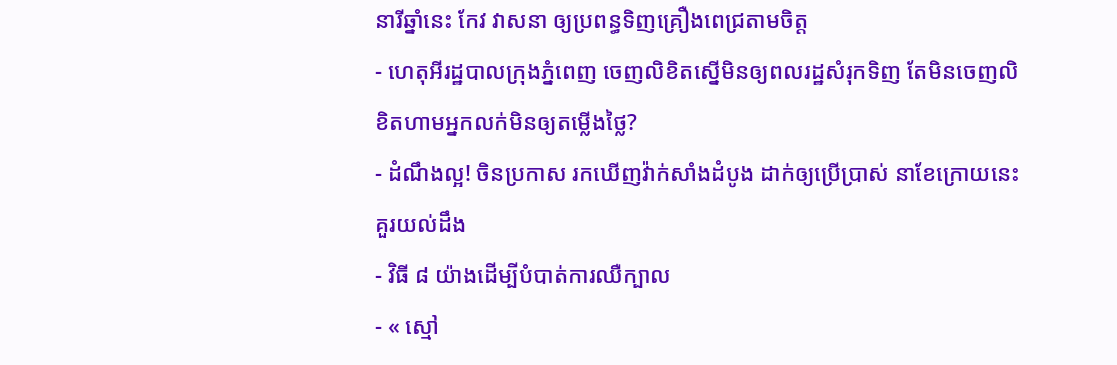នារីឆ្នាំនេះ កែវ វាសនា ឲ្យប្រពន្ធទិញគ្រឿងពេជ្រតាមចិត្ត
- ហេតុអីរដ្ឋបាលក្រុងភ្នំពេញ ចេញលិខិតស្នើមិនឲ្យពលរដ្ឋសំរុកទិញ តែមិនចេញលិខិតហាមអ្នកលក់មិនឲ្យតម្លើងថ្លៃ?
- ដំណឹងល្អ! ចិនប្រកាស រកឃើញវ៉ាក់សាំងដំបូង ដាក់ឲ្យប្រើប្រាស់ នាខែក្រោយនេះ
គួរយល់ដឹង
- វិធី ៨ យ៉ាងដើម្បីបំបាត់ការឈឺក្បាល
- « ស្មៅ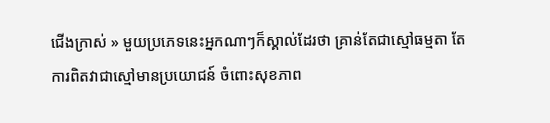ជើងក្រាស់ » មួយប្រភេទនេះអ្នកណាៗក៏ស្គាល់ដែរថា គ្រាន់តែជាស្មៅធម្មតា តែការពិតវាជាស្មៅមានប្រយោជន៍ ចំពោះសុខភាព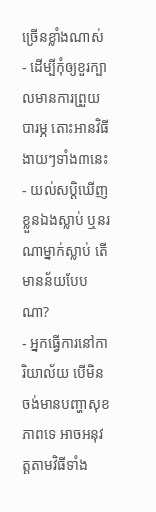ច្រើនខ្លាំងណាស់
- ដើម្បីកុំឲ្យខួរក្បាលមានការព្រួយបារម្ភ តោះអានវិធីងាយៗទាំង៣នេះ
- យល់សប្តិឃើញខ្លួនឯងស្លាប់ ឬនរណាម្នាក់ស្លាប់ តើមានន័យបែបណា?
- អ្នកធ្វើការនៅការិយាល័យ បើមិនចង់មានបញ្ហាសុខភាពទេ អាចអនុវត្តតាមវិធីទាំង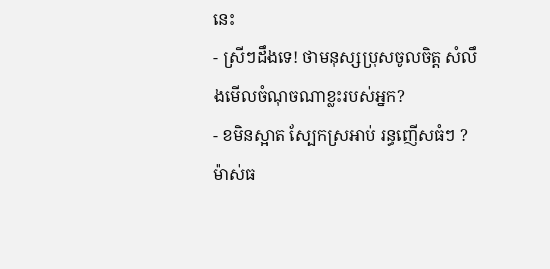នេះ
- ស្រីៗដឹងទេ! ថាមនុស្សប្រុសចូលចិត្ត សំលឹងមើលចំណុចណាខ្លះរបស់អ្នក?
- ខមិនស្អាត ស្បែកស្រអាប់ រន្ធញើសធំៗ ? ម៉ាស់ធ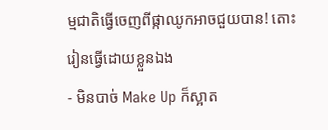ម្មជាតិធ្វើចេញពីផ្កាឈូកអាចជួយបាន! តោះរៀនធ្វើដោយខ្លួនឯង
- មិនបាច់ Make Up ក៏ស្អាត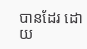បានដែរ ដោយ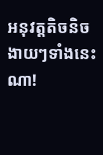អនុវត្តតិចនិចងាយៗទាំងនេះណា!